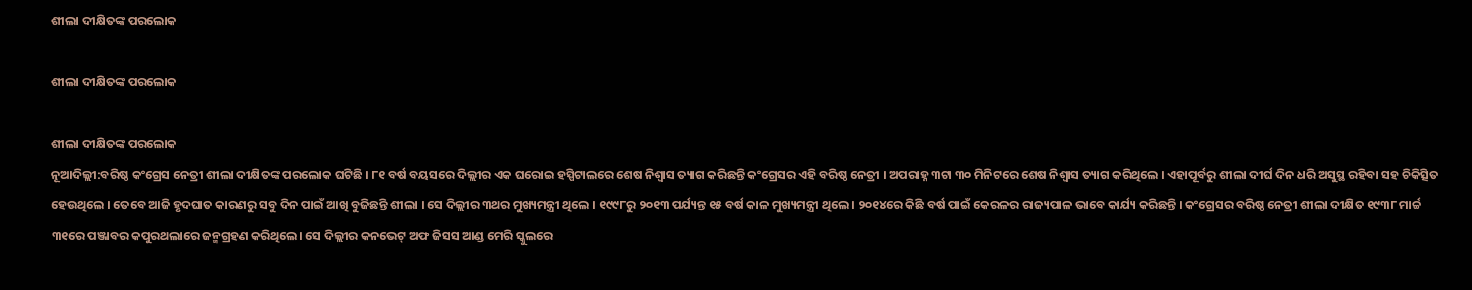ଶୀଲା ଦୀକ୍ଷିତଙ୍କ ପରଲୋକ

ଶୀଲା ଦୀକ୍ଷିତଙ୍କ ପରଲୋକ

ଶୀଲା ଦୀକ୍ଷିତଙ୍କ ପରଲୋକ
ନୂଆଦିଲ୍ଲୀ:ବରିଷ୍ଠ କଂଗ୍ରେସ ନେତ୍ରୀ ଶୀଲା ଦୀକ୍ଷିତଙ୍କ ପରଲୋକ ଘଟିଛି । ୮୧ ବର୍ଷ ବୟସରେ ଦିଲ୍ଲୀର ଏକ ଘରୋଇ ହସ୍ପିଟାଲରେ ଶେଷ ନିଶ୍ୱାସ ତ୍ୟାଗ କରିଛନ୍ତି କଂଗ୍ରେସର ଏହି ବରିଷ୍ଠ ନେତ୍ରୀ । ଅପରାହ୍ନ ୩ଟା ୩୦ ମିନିଟରେ ଶେଷ ନିଶ୍ୱାସ ତ୍ୟାଗ କରିଥିଲେ । ଏହାପୂର୍ବରୁ ଶୀଲା ଦୀର୍ଘ ଦିନ ଧରି ଅସୁସ୍ଥ ରହିବା ସହ ଚିକିତ୍ସିତ ହେଉଥିଲେ । ତେବେ ଆଜି ହୃଦଘାତ କାରଣରୁ ସବୁ ଦିନ ପାଇଁ ଆଖି ବୁଜିଛନ୍ତି ଶୀଲା । ସେ ଦିଲ୍ଲୀର ୩ଥର ମୁଖ୍ୟମନ୍ତ୍ରୀ ଥିଲେ । ୧୯୯୮ରୁ ୨୦୧୩ ପର୍ଯ୍ୟନ୍ତ ୧୫ ବର୍ଷ କାଳ ମୁଖ୍ୟମନ୍ତ୍ରୀ ଥିଲେ । ୨୦୧୪ରେ କିଛି ବର୍ଷ ପାଇଁ କେରଳର ରାଜ୍ୟପାଳ ଭାବେ କାର୍ଯ୍ୟ କରିଛନ୍ତି । କଂଗ୍ରେସର ବରିଷ୍ଠ ନେତ୍ରୀ ଶୀଲା ଦୀକ୍ଷିତ ୧୯୩୮ ମାର୍ଚ୍ଚ ୩୧ରେ ପଞ୍ଜାବର କପୁରଥଲାରେ ଜନ୍ମଗ୍ରହଣ କରିଥିଲେ। ସେ ଦିଲ୍ଲୀର କନଭେଟ୍ ଅଫ ଜିସସ ଆଣ୍ଡ ମେରି ସ୍କୁଲରେ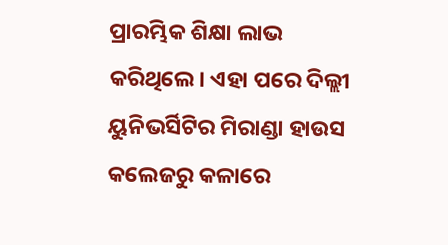ପ୍ରାରମ୍ଭିକ ଶିକ୍ଷା ଲାଭ କରିଥିଲେ। ଏହା ପରେ ଦିଲ୍ଲୀ ୟୁନିଭର୍ସିଟିର ମିରାଣ୍ଡା ହାଉସ କଲେଜରୁ କଳାରେ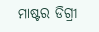ମାଷ୍ଟର ଡିଗ୍ରୀ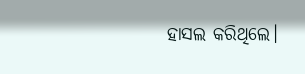ହାସଲ କରିଥିଲେ।